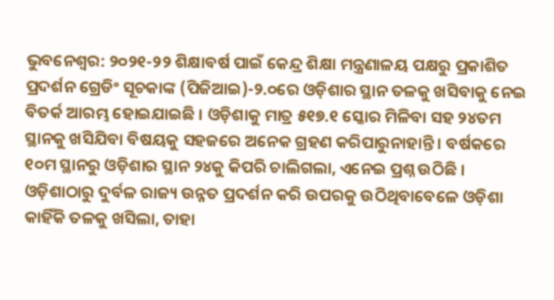ଭୁବନେଶ୍ୱର: ୨୦୨୧-୨୨ ଶିକ୍ଷାବର୍ଷ ପାଇଁ କେନ୍ଦ୍ର ଶିକ୍ଷା ମନ୍ତ୍ରଣାଳୟ ପକ୍ଷରୁ ପ୍ରକାଶିତ ପ୍ରଦର୍ଶନ ଗ୍ରେଡିଂ ସୂଚକାଙ୍କ (ପିଜିଆଇ)-୨.୦ରେ ଓଡ଼ିଶାର ସ୍ଥାନ ତଳକୁ ଖସିବାକୁ ନେଇ ବିତର୍କ ଆରମ୍ଭ ହୋଇଯାଇଛି । ଓଡ଼ିଶାକୁ ମାତ୍ର ୫୧୭.୧ ସ୍କୋର ମିଳିବା ସହ ୨୪ତମ ସ୍ଥାନକୁ ଖସିଯିବା ବିଷୟକୁ ସହଜରେ ଅନେକ ଗ୍ରହଣ କରିପାରୁନାହାନ୍ତି । ବର୍ଷକରେ ୧୦ମ ସ୍ଥାନରୁ ଓଡ଼ିଶାର ସ୍ଥାନ ୨୪କୁ କିପରି ଚାଲିଗଲା, ଏନେଇ ପ୍ରଶ୍ନ ଉଠିଛି । ଓଡ଼ିଶାଠାରୁ ଦୁର୍ବଳ ରାଜ୍ୟ ଉନ୍ନତ ପ୍ରଦର୍ଶନ କରି ଉପରକୁ ଉଠିଥିବାବେଳେ ଓଡ଼ିଶା କାହିଁକି ତଳକୁ ଖସିଲା, ତାହା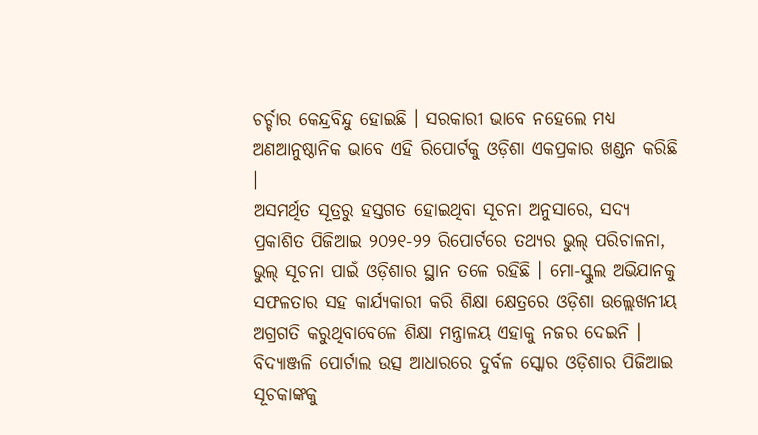ଚର୍ଚ୍ଚାର କେନ୍ଦ୍ରବିନ୍ଦୁ ହୋଇଛି । ସରକାରୀ ଭାବେ ନହେଲେ ମଧ୍ୟ ଅଣଆନୁଷ୍ଠାନିକ ଭାବେ ଏହି ରିପୋର୍ଟକୁ ଓଡ଼ିଶା ଏକପ୍ରକାର ଖଣ୍ଡନ କରିଛି ।
ଅସମର୍ଥିତ ସୂତ୍ରରୁ ହସ୍ତଗତ ହୋଇଥିବା ସୂଚନା ଅନୁସାରେ, ସଦ୍ୟ ପ୍ରକାଶିତ ପିଜିଆଇ ୨୦୨୧-୨୨ ରିପୋର୍ଟରେ ତଥ୍ୟର ଭୁଲ୍ ପରିଚାଳନା, ଭୁଲ୍ ସୂଚନା ପାଇଁ ଓଡ଼ିଶାର ସ୍ଥାନ ତଳେ ରହିଛି । ମୋ-ସ୍କୁଲ ଅଭିଯାନକୁ ସଫଳତାର ସହ କାର୍ଯ୍ୟକାରୀ କରି ଶିକ୍ଷା କ୍ଷେତ୍ରରେ ଓଡ଼ିଶା ଉଲ୍ଲେଖନୀୟ ଅଗ୍ରଗତି କରୁଥିବାବେଳେ ଶିକ୍ଷା ମନ୍ତ୍ରାଳୟ ଏହାକୁ ନଜର ଦେଇନି । ବିଦ୍ୟାଞ୍ଜଳି ପୋର୍ଟାଲ ଉତ୍ସ ଆଧାରରେ ଦୁର୍ବଳ ସ୍କୋର ଓଡ଼ିଶାର ପିଜିଆଇ ସୂଚକାଙ୍କକୁ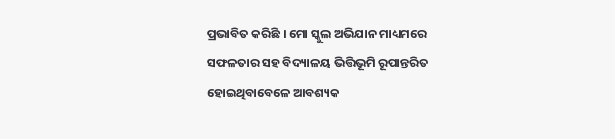ପ୍ରଭାବିତ କରିଛି । ମୋ ସ୍କୁଲ ଅଭିଯାନ ମାଧ୍ୟମରେ ସଫଳତାର ସହ ବିଦ୍ୟାଳୟ ଭିତ୍ତିଭୂମି ରୂପାନ୍ତରିତ ହୋଇଥିବାବେଳେ ଆବଶ୍ୟକ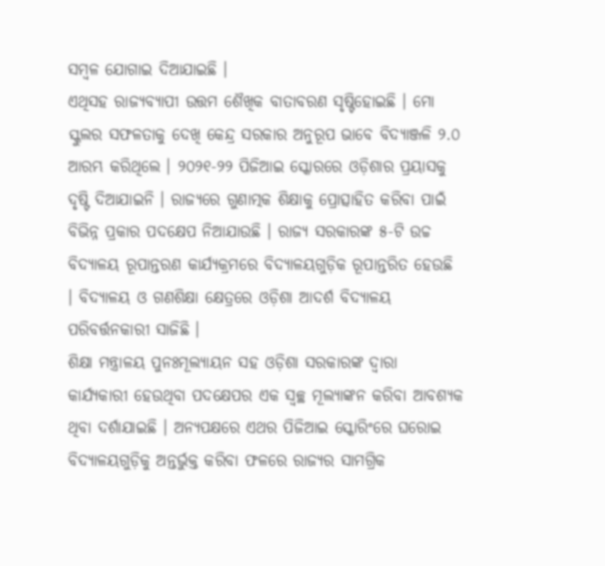ସମ୍ବଳ ଯୋଗାଇ ଦିଆଯାଇଛି ।
ଏଥିସହ ରାଜ୍ୟବ୍ୟାପୀ ଉତ୍ତମ ଶୈଖିକ ବାତାବରଣ ସୃଷ୍ଟିହୋଇଛି । ମୋ ସ୍କୁଲର ସଫଳତାକୁ ଦେଖି କେନ୍ଦ୍ର ସରକାର ଅନୁରୂପ ଭାବେ ବିଦ୍ୟାଞ୍ଜଳି ୨.୦ ଆରମ୍ଭ କରିଥିଲେ । ୨୦୨୧-୨୨ ପିଜିଆଇ ସ୍କୋରରେ ଓଡ଼ିଶାର ପ୍ରୟାସକୁ ଦୃଷ୍ଟି ଦିଆଯାଇନି । ରାଜ୍ୟରେ ଗୁଣାତ୍ମକ ଶିକ୍ଷାକୁ ପ୍ରୋତ୍ସାହିତ କରିବା ପାଇଁ ବିଭିନ୍ନ ପ୍ରକାର ପଦକ୍ଷେପ ନିଆଯାଉଛି । ରାଜ୍ୟ ସରକାରଙ୍କ ୫-ଟି ଉଚ୍ଚ ବିଦ୍ୟାଳୟ ରୂପାନ୍ତରଣ କାର୍ଯ୍ୟକ୍ରମରେ ବିଦ୍ୟାଳୟଗୁଡ଼ିକ ରୂପାନ୍ତରିତ ହେଉଛି । ବିଦ୍ୟାଳୟ ଓ ଗଣଶିକ୍ଷା କ୍ଷେତ୍ରରେ ଓଡ଼ିଶା ଆଦର୍ଶ ବିଦ୍ୟାଳୟ ପରିବର୍ତ୍ତନକାରୀ ସାଜିଛି ।
ଶିକ୍ଷା ମନ୍ତ୍ରାଳୟ ପୁନଃମୂଲ୍ୟାୟନ ସହ ଓଡ଼ିଶା ସରକାରଙ୍କ ଦ୍ୱାରା କାର୍ଯ୍ୟକାରୀ ହେଉଥିବା ପଦକ୍ଷେପର ଏକ ସ୍ୱଚ୍ଛ ମୂଲ୍ୟାଙ୍କନ କରିବା ଆବଶ୍ୟକ ଥିବା ଦର୍ଶାଯାଇଛି । ଅନ୍ୟପକ୍ଷରେ ଏଥର ପିଜିଆଇ ସ୍କୋରିଂରେ ଘରୋଇ ବିଦ୍ୟାଳୟଗୁଡ଼ିକୁ ଅନ୍ତର୍ଭୁକ୍ତ କରିବା ଫଳରେ ରାଜ୍ୟର ସାମଗ୍ରିକ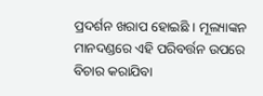ପ୍ରଦର୍ଶନ ଖରାପ ହୋଇଛି । ମୂଲ୍ୟାଙ୍କନ ମାନଦଣ୍ଡରେ ଏହି ପରିବର୍ତ୍ତନ ଉପରେ ବିଚାର କରାଯିବା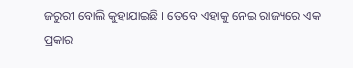ଜରୁରୀ ବୋଲି କୁହାଯାଇଛି । ତେବେ ଏହାକୁ ନେଇ ରାଜ୍ୟରେ ଏକ ପ୍ରକାର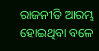ରାଜନୀତି ଆରମ୍ଭ ହୋଇଥିବା ବଳେ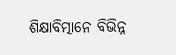ଶିକ୍ଷାବିତ୍ମାନେ ବିଭିନ୍ନ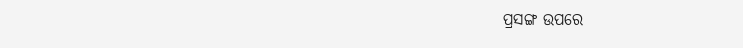ପ୍ରସଙ୍ଗ ଉପରେ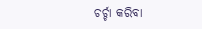ଚର୍ଚ୍ଚା କରିବା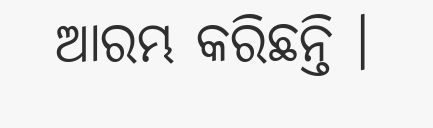ଆରମ୍ଭ କରିଛନ୍ତି ।